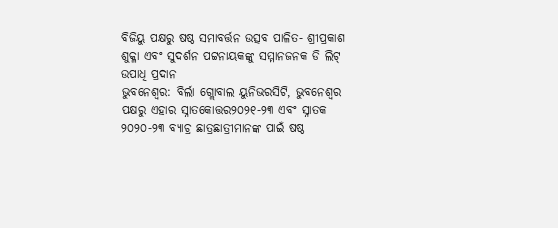ବିଜିୟୁ ପକ୍ଷରୁ ଷଷ୍ଠ ସମାବର୍ତ୍ତନ ଉତ୍ସବ ପାଳିତ- ଶ୍ରୀପ୍ରକାଶ ଶୁକ୍ଳା ଏବଂ ସୁଦର୍ଶନ ପଟ୍ଟନାୟକଙ୍କୁ ସମ୍ମାନଜନକ ଡି ଲିଟ୍ ଉପାଧି ପ୍ରଦାନ
ଭୁବନେଶ୍ୱର: ବିର୍ଲା ଗ୍ଲୋବାଲ ୟୁନିଭରସିଟି, ଭୁବନେଶ୍ୱର ପକ୍ଷରୁ ଏହାର ସ୍ନାତକୋତ୍ତର୨୦୨୧-୨୩ ଏବଂ ସ୍ନାତକ ୨୦୨୦-୨୩ ବ୍ୟାଚ୍ର ଛାତ୍ରଛାତ୍ରୀମାନଙ୍କ ପାଇଁ ଷଷ୍ଠ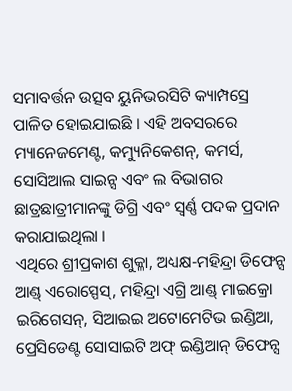ସମାବର୍ତ୍ତନ ଉତ୍ସବ ୟୁନିଭରସିଟି କ୍ୟାମ୍ପସ୍ରେ ପାଳିତ ହୋଇଯାଇଛି । ଏହି ଅବସରରେ ମ୍ୟାନେଜମେଣ୍ଟ, କମ୍ୟୁନିକେଶନ୍, କମର୍ସ, ସୋସିଆଲ ସାଇନ୍ସ ଏବଂ ଲ ବିଭାଗର ଛାତ୍ରଛାତ୍ରୀମାନଙ୍କୁ ଡିଗ୍ରି ଏବଂ ସ୍ୱର୍ଣ୍ଣ ପଦକ ପ୍ରଦାନ କରାଯାଇଥିଲା ।
ଏଥିରେ ଶ୍ରୀପ୍ରକାଶ ଶୁକ୍ଳା, ଅଧ୍ୟକ୍ଷ-ମହିନ୍ଦ୍ରା ଡିଫେନ୍ସ ଆଣ୍ଡ୍ ଏରୋସ୍ପେସ୍, ମହିନ୍ଦ୍ରା ଏଗ୍ରି ଆଣ୍ଡ୍ ମାଇକ୍ରୋ ଇରିଗେସନ୍, ସିଆଇଇ ଅଟୋମେଟିଭ ଇଣ୍ଡିଆ, ପ୍ରେସିଡେଣ୍ଟ ସୋସାଇଟି ଅଫ୍ ଇଣ୍ଡିଆନ୍ ଡିଫେନ୍ସ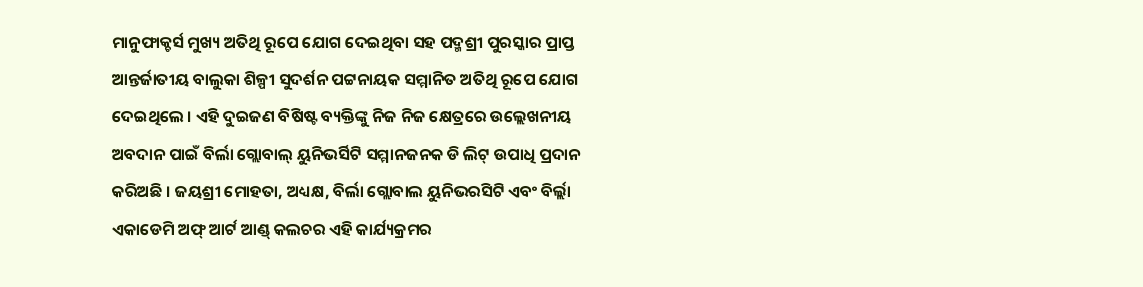ମାନୁଫାକ୍ଚର୍ସ ମୁଖ୍ୟ ଅତିଥି ରୂପେ ଯୋଗ ଦେଇଥିବା ସହ ପଦ୍ମଶ୍ରୀ ପୁରସ୍କାର ପ୍ରାପ୍ତ ଆନ୍ତର୍ଜାତୀୟ ବାଲୁକା ଶିଳ୍ପୀ ସୁଦର୍ଶନ ପଟ୍ଟନାୟକ ସମ୍ମାନିତ ଅତିଥି ରୂପେ ଯୋଗ ଦେଇଥିଲେ । ଏହି ଦୁଇଜଣ ବିଷିଷ୍ଟ ବ୍ୟକ୍ତିଙ୍କୁ ନିଜ ନିଜ କ୍ଷେତ୍ରରେ ଉଲ୍ଲେଖନୀୟ ଅବଦାନ ପାଇଁ ବିର୍ଲା ଗ୍ଲୋବାଲ୍ ୟୁନିଭର୍ସିଟି ସମ୍ମାନଜନକ ଡି ଲିଟ୍ ଉପାଧି ପ୍ରଦାନ କରିଅଛି । ଜୟଶ୍ରୀ ମୋହତା, ଅଧ୍ୟକ୍ଷ, ବିର୍ଲା ଗ୍ଲୋବାଲ ୟୁନିଭରସିଟି ଏବଂ ବିର୍ଲ୍ଲା ଏକାଡେମି ଅଫ୍ ଆର୍ଟ ଆଣ୍ଡ୍ କଲଚର ଏହି କାର୍ଯ୍ୟକ୍ରମର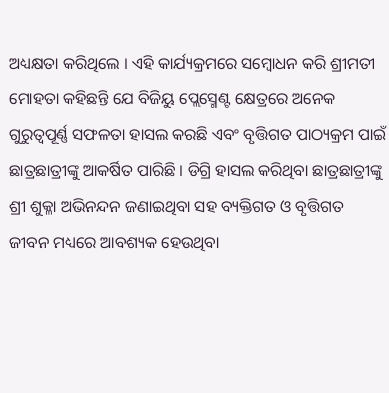ଅଧ୍ୟକ୍ଷତା କରିଥିଲେ । ଏହି କାର୍ଯ୍ୟକ୍ରମରେ ସମ୍ବୋଧନ କରି ଶ୍ରୀମତୀ ମୋହତା କହିଛନ୍ତି ଯେ ବିଜିୟୁ ପ୍ଲେସ୍ମେଣ୍ଟ କ୍ଷେତ୍ରରେ ଅନେକ ଗୁରୁତ୍ୱପୂର୍ଣ୍ଣ ସଫଳତା ହାସଲ କରଛି ଏବଂ ବୃତ୍ତିଗତ ପାଠ୍ୟକ୍ରମ ପାଇଁ ଛାତ୍ରଛାତ୍ରୀଙ୍କୁ ଆକର୍ଷିତ ପାରିଛି । ଡିଗ୍ରି ହାସଲ କରିଥିବା ଛାତ୍ରଛାତ୍ରୀଙ୍କୁ ଶ୍ରୀ ଶୁକ୍ଳା ଅଭିନନ୍ଦନ ଜଣାଇଥିବା ସହ ବ୍ୟକ୍ତିଗତ ଓ ବୃତ୍ତିଗତ ଜୀବନ ମଧ୍ୟରେ ଆବଶ୍ୟକ ହେଉଥିବା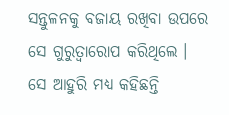ସନ୍ତୁଳନକୁ ବଜାୟ ରଖିବା ଉପରେ ସେ ଗୁରୁତ୍ୱାରୋପ କରିଥିଲେ ।
ସେ ଆହୁରି ମଧ୍ୟ କହିଛନ୍ତି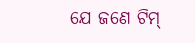ଯେ ଜଣେ ଟିମ୍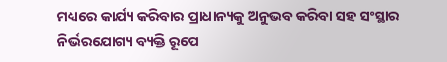ମଧ୍ୟରେ କାର୍ଯ୍ୟ କରିବାର ପ୍ରାଧାନ୍ୟକୁ ଅନୁଭବ କରିବା ସହ ସଂସ୍ଥାର ନିର୍ଭରଯୋଗ୍ୟ ବ୍ୟକ୍ତି ରୂପେ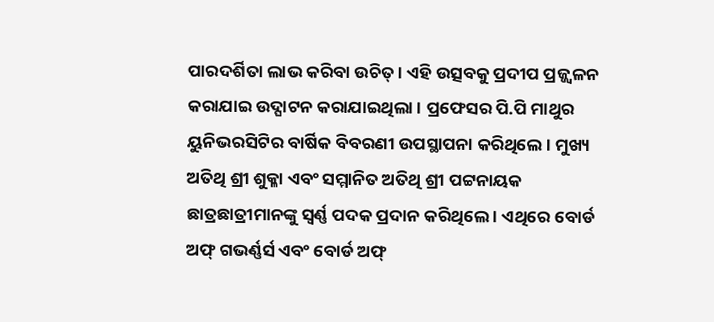ପାରଦର୍ଶିତା ଲାଭ କରିବା ଉଚିତ୍ । ଏହି ଉତ୍ସବକୁ ପ୍ରଦୀପ ପ୍ରଜ୍ଜ୍ୱଳନ କରାଯାଇ ଉଦ୍ଘାଟନ କରାଯାଇଥିଲା । ପ୍ରଫେସର ପି.ପି ମାଥୁର ୟୁନିଭରସିଟିର ବାର୍ଷିକ ବିବରଣୀ ଉପସ୍ଥାପନା କରିଥିଲେ । ମୁଖ୍ୟ ଅତିଥି ଶ୍ରୀ ଶୁକ୍ଳା ଏବଂ ସମ୍ମାନିତ ଅତିଥି ଶ୍ରୀ ପଟ୍ଟନାୟକ ଛାତ୍ରଛାତ୍ରୀମାନଙ୍କୁ ସ୍ୱର୍ଣ୍ଣ ପଦକ ପ୍ରଦାନ କରିଥିଲେ । ଏଥିରେ ବୋର୍ଡ ଅଫ୍ ଗଭର୍ଣ୍ଣର୍ସ ଏବଂ ବୋର୍ଡ ଅଫ୍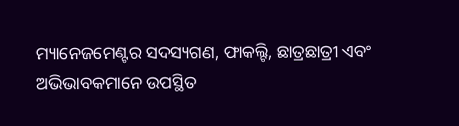ମ୍ୟାନେଜମେଣ୍ଟର ସଦସ୍ୟଗଣ, ଫାକଲ୍ଟି, ଛାତ୍ରଛାତ୍ରୀ ଏବଂ ଅଭିଭାବକମାନେ ଉପସ୍ଥିତ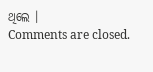ଥିଲେ ।
Comments are closed.